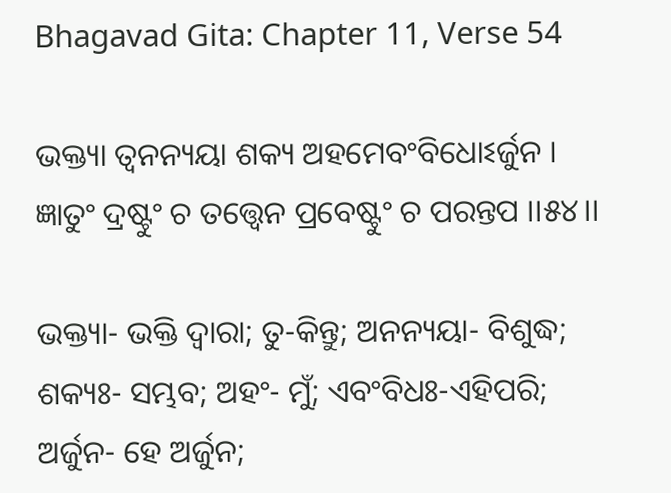Bhagavad Gita: Chapter 11, Verse 54

ଭକ୍ତ୍ୟା ତ୍ୱନନ୍ୟୟା ଶକ୍ୟ ଅହମେବଂବିଧୋଽର୍ଜୁନ ।
ଜ୍ଞାତୁଂ ଦ୍ରଷ୍ଟୁଂ ଚ ତତ୍ତ୍ୱେନ ପ୍ରବେଷ୍ଟୁଂ ଚ ପରନ୍ତପ ।।୫୪।।

ଭକ୍ତ୍ୟା- ଭକ୍ତି ଦ୍ୱାରା; ତୁ-କିନ୍ତୁ; ଅନନ୍ୟୟା- ବିଶୁଦ୍ଧ; ଶକ୍ୟଃ- ସମ୍ଭବ; ଅହଂ- ମୁଁ; ଏବଂବିଧଃ-ଏହିପରି; ଅର୍ଜୁନ- ହେ ଅର୍ଜୁନ;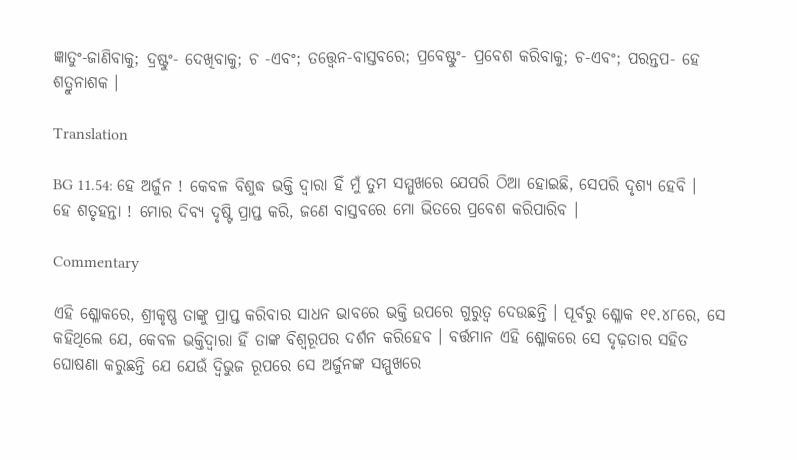ଜ୍ଞାତୁଂ-ଜାଣିବାକୁ; ଦ୍ରଷ୍ଟୁଂ- ଦେଖିବାକୁ; ଚ -ଏବଂ; ତତ୍ତ୍ୱେନ-ବାସ୍ତବରେ; ପ୍ରବେଷ୍ଟୁଂ- ପ୍ରବେଶ କରିବାକୁ; ଚ-ଏବଂ; ପରନ୍ତପ- ହେ ଶତ୍ରୁନାଶକ ।

Translation

BG 11.54: ହେ ଅର୍ଜୁନ ! କେବଳ ବିଶୁଦ୍ଧ ଭକ୍ତି ଦ୍ୱାରା ହିଁ ମୁଁ ତୁମ ସମ୍ମୁଖରେ ଯେପରି ଠିଆ ହୋଇଛି, ସେପରି ଦୃଶ୍ୟ ହେବି । ହେ ଶତୃହନ୍ତା ! ମୋର ଦିବ୍ୟ ଦୃଷ୍ଟି ପ୍ରାପ୍ତ କରି, ଜଣେ ବାସ୍ତବରେ ମୋ ଭିତରେ ପ୍ରବେଶ କରିପାରିବ ।

Commentary

ଏହି ଶ୍ଳୋକରେ, ଶ୍ରୀକୃଷ୍ଣ ତାଙ୍କୁ ପ୍ରାପ୍ତ କରିବାର ସାଧନ ଭାବରେ ଭକ୍ତି ଉପରେ ଗୁରୁତ୍ୱ ଦେଉଛନ୍ତି । ପୂର୍ବରୁ ଶ୍ଳୋକ ୧୧.୪୮ରେ, ସେ କହିଥିଲେ ଯେ, କେବଳ ଭକ୍ତିଦ୍ୱାରା ହିଁ ତାଙ୍କ ବିଶ୍ୱରୂପର ଦର୍ଶନ କରିହେବ । ବର୍ତ୍ତମାନ ଏହି ଶ୍ଳୋକରେ ସେ ଦୃଢ଼ତାର ସହିତ ଘୋଷଣା କରୁଛନ୍ତି ଯେ ଯେଉଁ ଦ୍ୱିଭୁଜ ରୂପରେ ସେ ଅର୍ଜୁନଙ୍କ ସମ୍ମୁଖରେ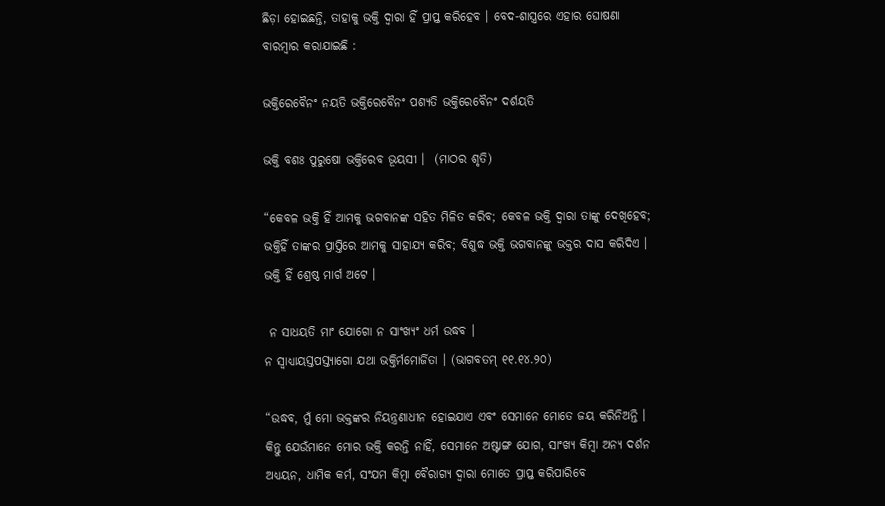ଛିଡ଼ା ହୋଇଛନ୍ତି, ତାହାକୁ ଭକ୍ତି ଦ୍ୱାରା ହିଁ ପ୍ରାପ୍ତ କରିହେବ । ବେଦ-ଶାସ୍ତ୍ରରେ ଏହାର ଘୋଷଣା ବାରମ୍ବାର କରାଯାଇଛି :

ଭକ୍ତିରେବୈନଂ ନୟତି ଭକ୍ତିରେବୈନଂ ପଶ୍ୟତି ଭକ୍ତିରେବୈନଂ ଦର୍ଶୟତି

ଭକ୍ତି ବଶଃ ପୁରୁଷୋ ଭକ୍ତିରେବ ଭୂୟସୀ ।  (ମାଠର ଶୃତି)

“କେବଳ ଭକ୍ତି ହିଁ ଆମକୁ ଭଗବାନଙ୍କ ସହିତ ମିଳିତ କରିବ; କେବଳ ଭକ୍ତି ଦ୍ୱାରା ତାଙ୍କୁ ଦେଖିହେବ; ଭକ୍ତିହିଁ ତାଙ୍କର ପ୍ରାପ୍ତିରେ ଆମକୁ ସାହାଯ୍ୟ କରିବ; ବିଶୁଦ୍ଧ ଭକ୍ତି ଭଗବାନଙ୍କୁ ଭକ୍ତର ଦାସ କରିଦିଏ । ଭକ୍ତି ହିଁ ଶ୍ରେଷ୍ଠ ମାର୍ଗ ଅଟେ ।

 ନ ସାଧୟତି ମାଂ ଯୋଗୋ ନ ସାଂଖ୍ୟଂ ଧର୍ମ ଉଦ୍ଧବ ।
ନ ସ୍ୱାଧ୍ୟାୟସ୍ତପସ୍ତ୍ୟାଗୋ ଯଥା ଭକ୍ତିର୍ମମୋର୍ଜିତା । (ଭାଗବତମ୍ ୧୧.୧୪.୨୦)

“ଉଦ୍ଧବ, ମୁଁ ମୋ ଭକ୍ତଙ୍କର ନିୟନ୍ତ୍ରଣାଧୀନ ହୋଇଯାଏ ଏବଂ ସେମାନେ ମୋତେ ଜୟ କରିନିଅନ୍ତି । କିନ୍ତୁ ଯେଉଁମାନେ ମୋର ଭକ୍ତି କରନ୍ତି ନାହିଁ, ସେମାନେ ଅଷ୍ଟାଙ୍ଗ ଯୋଗ, ସାଂଖ୍ୟ କିମ୍ବା ଅନ୍ୟ ଦର୍ଶନ ଅଧ୍ୟୟନ, ଧାମିକ କର୍ମ, ସଂଯମ କିମ୍ବା ବୈରାଗ୍ୟ ଦ୍ୱାରା ମୋତେ ପ୍ରାପ୍ତ କରିପାରିବେ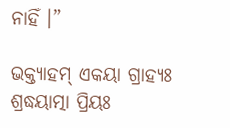ନାହିଁ ।”

ଭକ୍ତ୍ୟାହମ୍ ଏକୟା ଗ୍ରାହ୍ୟଃ ଶ୍ରଦ୍ଧୟାତ୍ମା ପ୍ରିୟଃ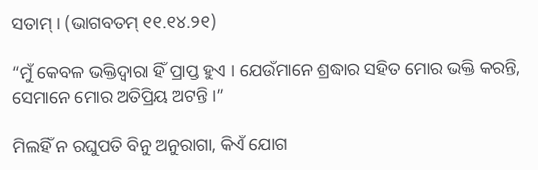ସତାମ୍ । (ଭାଗବତମ୍ ୧୧.୧୪.୨୧)

“ମୁଁ କେବଳ ଭକ୍ତିଦ୍ୱାରା ହିଁ ପ୍ରାପ୍ତ ହୁଏ । ଯେଉଁମାନେ ଶ୍ରଦ୍ଧାର ସହିତ ମୋର ଭକ୍ତି କରନ୍ତି, ସେମାନେ ମୋର ଅତିପ୍ରିୟ ଅଟନ୍ତି ।”

ମିଲହିଁ ନ ରଘୁପତି ବିନୁ ଅନୁରାଗା, କିଏଁ ଯୋଗ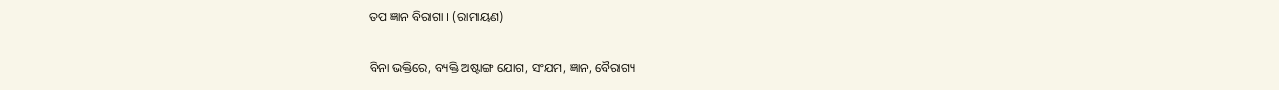ତପ ଜ୍ଞାନ ବିରାଗା । (ରାମାୟଣ)

ବିନା ଭକ୍ତିରେ, ବ୍ୟକ୍ତି ଅଷ୍ଟାଙ୍ଗ ଯୋଗ, ସଂଯମ, ଜ୍ଞାନ, ବୈରାଗ୍ୟ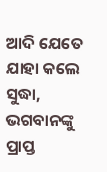ଆଦି ଯେତେ ଯାହା କଲେ ସୁଦ୍ଧା, ଭଗବାନଙ୍କୁ ପ୍ରାପ୍ତ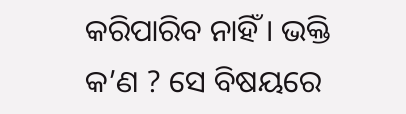କରିପାରିବ ନାହିଁ । ଭକ୍ତି କ’ଣ ? ସେ ବିଷୟରେ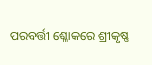ପରବର୍ତ୍ତୀ ଶ୍ଳୋକରେ ଶ୍ରୀକୃଷ୍ଣ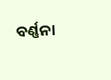ବର୍ଣ୍ଣନା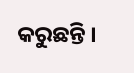କରୁଛନ୍ତି ।